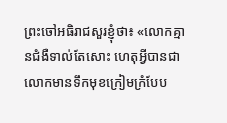ព្រះចៅអធិរាជសួរខ្ញុំថា៖ «លោកគ្មានជំងឺទាល់តែសោះ ហេតុអ្វីបានជាលោកមានទឹកមុខក្រៀមក្រំបែប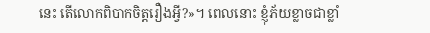នេះ តើលោកពិបាកចិត្តរឿងអ្វី?»។ ពេលនោះ ខ្ញុំភ័យខ្លាចជាខ្លាំ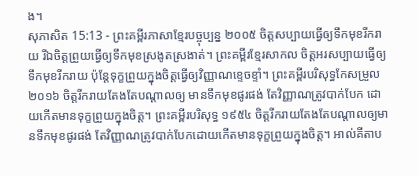ង។
សុភាសិត 15:13 - ព្រះគម្ពីរភាសាខ្មែរបច្ចុប្បន្ន ២០០៥ ចិត្តសប្បាយធ្វើឲ្យទឹកមុខរីករាយ រីឯចិត្តព្រួយធ្វើឲ្យទឹកមុខស្រងូតស្រងាត់។ ព្រះគម្ពីរខ្មែរសាកល ចិត្តអរសប្បាយធ្វើឲ្យទឹកមុខរីករាយ ប៉ុន្តែទុក្ខព្រួយក្នុងចិត្តធ្វើឲ្យវិញ្ញាណខ្ទេចខ្ទាំ។ ព្រះគម្ពីរបរិសុទ្ធកែសម្រួល ២០១៦ ចិត្តរីករាយតែងតែបណ្ដាលឲ្យ មានទឹកមុខផូរផង់ តែវិញ្ញាណត្រូវបាក់បែក ដោយកើតមានទុក្ខព្រួយក្នុងចិត្ត។ ព្រះគម្ពីរបរិសុទ្ធ ១៩៥៤ ចិត្តរីករាយតែងតែបណ្តាលឲ្យមានទឹកមុខផូរផង់ តែវិញ្ញាណត្រូវបាក់បែកដោយកើតមានទុក្ខព្រួយក្នុងចិត្ត។ អាល់គីតាប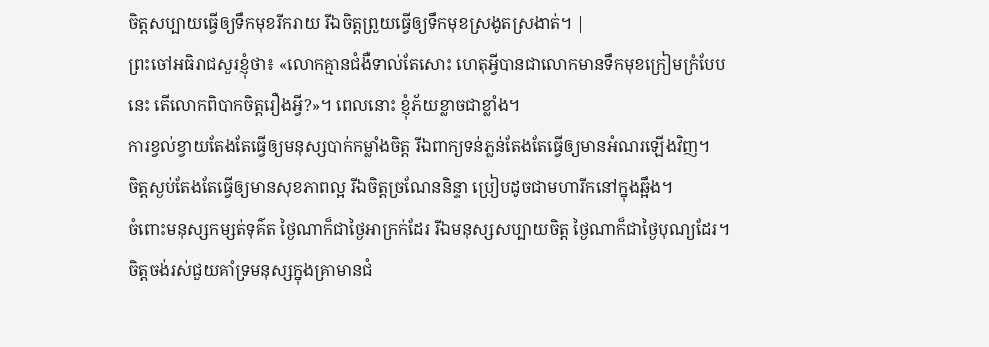ចិត្តសប្បាយធ្វើឲ្យទឹកមុខរីករាយ រីឯចិត្តព្រួយធ្វើឲ្យទឹកមុខស្រងូតស្រងាត់។ |
ព្រះចៅអធិរាជសួរខ្ញុំថា៖ «លោកគ្មានជំងឺទាល់តែសោះ ហេតុអ្វីបានជាលោកមានទឹកមុខក្រៀមក្រំបែបនេះ តើលោកពិបាកចិត្តរឿងអ្វី?»។ ពេលនោះ ខ្ញុំភ័យខ្លាចជាខ្លាំង។
ការខ្វល់ខ្វាយតែងតែធ្វើឲ្យមនុស្សបាក់កម្លាំងចិត្ត រីឯពាក្យទន់ភ្លន់តែងតែធ្វើឲ្យមានអំណរឡើងវិញ។
ចិត្តស្ងប់តែងតែធ្វើឲ្យមានសុខភាពល្អ រីឯចិត្តច្រណែននិន្ទា ប្រៀបដូចជាមហារីកនៅក្នុងឆ្អឹង។
ចំពោះមនុស្សកម្សត់ទុគ៌ត ថ្ងៃណាក៏ជាថ្ងៃអាក្រក់ដែរ រីឯមនុស្សសប្បាយចិត្ត ថ្ងៃណាក៏ជាថ្ងៃបុណ្យដែរ។
ចិត្តចង់រស់ជួយគាំទ្រមនុស្សក្នុងគ្រាមានជំ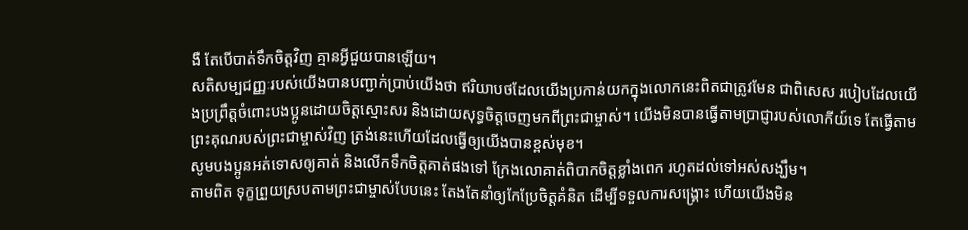ងឺ តែបើបាត់ទឹកចិត្តវិញ គ្មានអ្វីជួយបានឡើយ។
សតិសម្បជញ្ញៈរបស់យើងបានបញ្ជាក់ប្រាប់យើងថា ឥរិយាបថដែលយើងប្រកាន់យកក្នុងលោកនេះពិតជាត្រូវមែន ជាពិសេស របៀបដែលយើងប្រព្រឹត្តចំពោះបងប្អូនដោយចិត្តស្មោះសរ និងដោយសុទ្ធចិត្តចេញមកពីព្រះជាម្ចាស់។ យើងមិនបានធ្វើតាមប្រាជ្ញារបស់លោកីយ៍ទេ តែធ្វើតាមព្រះគុណរបស់ព្រះជាម្ចាស់វិញ ត្រង់នេះហើយដែលធ្វើឲ្យយើងបានខ្ពស់មុខ។
សូមបងប្អូនអត់ទោសឲ្យគាត់ និងលើកទឹកចិត្តគាត់ផងទៅ ក្រែងលោគាត់ពិបាកចិត្តខ្លាំងពេក រហូតដល់ទៅអស់សង្ឃឹម។
តាមពិត ទុក្ខព្រួយស្របតាមព្រះជាម្ចាស់បែបនេះ តែងតែនាំឲ្យកែប្រែចិត្តគំនិត ដើម្បីទទួលការសង្គ្រោះ ហើយយើងមិន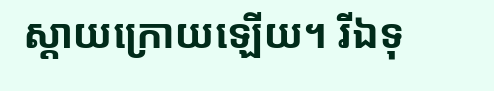ស្ដាយក្រោយឡើយ។ រីឯទុ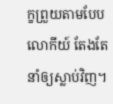ក្ខព្រួយតាមបែបលោកីយ៍ តែងតែនាំឲ្យស្លាប់វិញ។